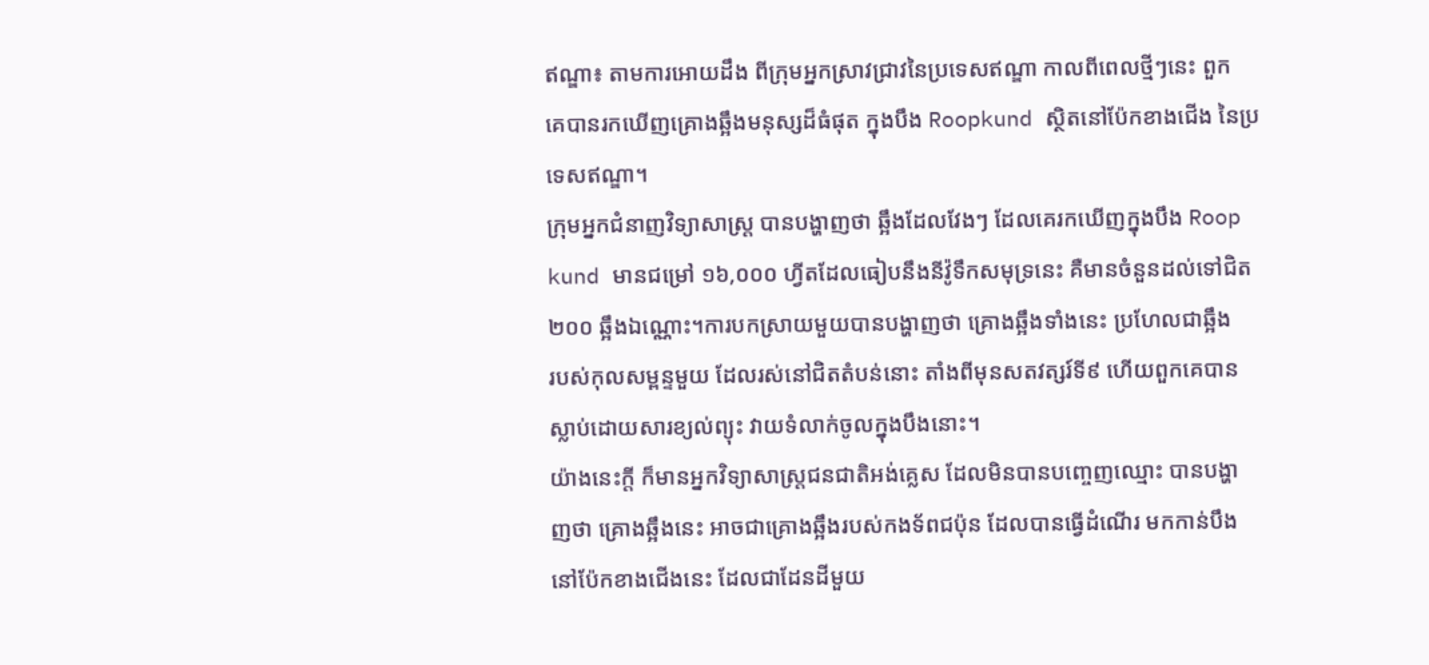ឥណ្ឌា៖ តាមការអោយដឹង ពីក្រុមអ្នកស្រាវជ្រាវនៃប្រទេសឥណ្ឌា កាលពីពេលថ្មីៗនេះ ពួក
គេបានរកឃើញគ្រោងឆ្អឹងមនុស្សដ៏ធំផុត ក្នុងបឹង Roopkund ស្ថិតនៅប៉ែកខាងជើង នៃប្រ
ទេសឥណ្ឌា។
ក្រុមអ្នកជំនាញវិទ្យាសាស្រ្ដ បានបង្ហាញថា ឆ្អឹងដែលវែងៗ ដែលគេរកឃើញក្នុងបឹង Roop
kund មានជម្រៅ ១៦,០០០ ហ្វីតដែលធៀបនឹងនីវ៉ូទឹកសមុទ្រនេះ គឺមានចំនួនដល់ទៅជិត
២០០ ឆ្អឹងឯណ្ណោះ។ការបកស្រាយមួយបានបង្ហាញថា គ្រោងឆ្អឹងទាំងនេះ ប្រហែលជាឆ្អឹង
របស់កុលសម្ពន្ទមួយ ដែលរស់នៅជិតតំបន់នោះ តាំងពីមុនសតវត្សរ៍ទី៩ ហើយពួកគេបាន
ស្លាប់ដោយសារខ្យល់ព្យុះ វាយទំលាក់ចូលក្នុងបឹងនោះ។
យ៉ាងនេះក្ដី ក៏មានអ្នកវិទ្យាសាស្រ្ដជនជាតិអង់គ្លេស ដែលមិនបានបញ្ចេញឈ្មោះ បានបង្ហា
ញថា គ្រោងឆ្អឹងនេះ អាចជាគ្រោងឆ្អឹងរបស់កងទ័ពជប៉ុន ដែលបានធ្វើដំណើរ មកកាន់បឹង
នៅប៉ែកខាងជើងនេះ ដែលជាដែនដីមួយ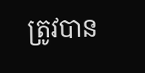ត្រូវបាន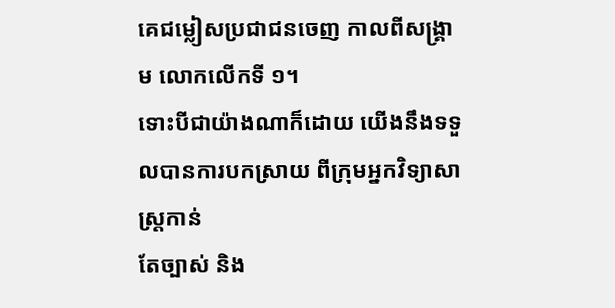គេជម្លៀសប្រជាជនចេញ កាលពីសង្រ្គា
ម លោកលើកទី ១។
ទោះបីជាយ៉ាងណាក៏ដោយ យើងនឹងទទួលបានការបកស្រាយ ពីក្រុមអ្នកវិទ្យាសាស្រ្ដកាន់
តែច្បាស់ និង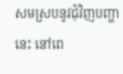សមស្របនូវជុំវិញបញ្ហានេះ នៅពេ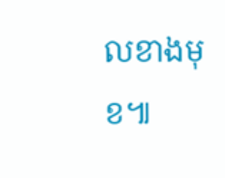លខាងមុខ៕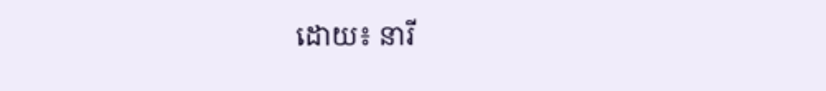ដោយ៖ នារី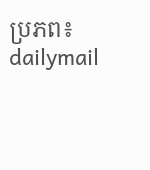ប្រភព៖ dailymail